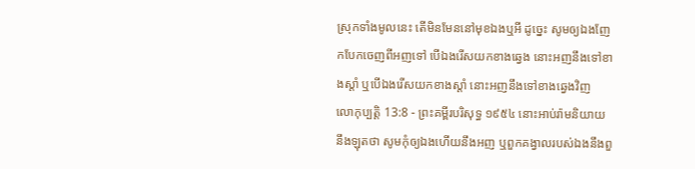ស្រុកទាំងមូលនេះ តើមិនមែននៅមុខឯងឬអី ដូច្នេះ សូមឲ្យឯងញែកបែកចេញពីអញទៅ បើឯងរើសយកខាងឆ្វេង នោះអញនឹងទៅខាងស្តាំ ឬបើឯងរើសយកខាងស្តាំ នោះអញនឹងទៅខាងឆ្វេងវិញ
លោកុប្បត្តិ 13:8 - ព្រះគម្ពីរបរិសុទ្ធ ១៩៥៤ នោះអាប់រ៉ាមនិយាយនឹងឡុតថា សូមកុំឲ្យឯងហើយនឹងអញ ឬពួកគង្វាលរបស់ឯងនឹងពួ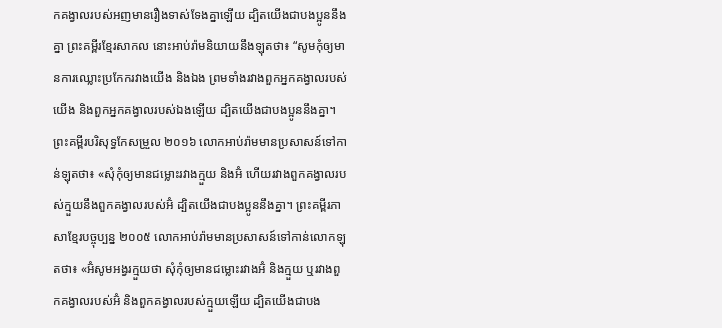កគង្វាលរបស់អញមានរឿងទាស់ទែងគ្នាឡើយ ដ្បិតយើងជាបងប្អូននឹងគ្នា ព្រះគម្ពីរខ្មែរសាកល នោះអាប់រ៉ាមនិយាយនឹងឡុតថា៖ “សូមកុំឲ្យមានការឈ្លោះប្រកែករវាងយើង និងឯង ព្រមទាំងរវាងពួកអ្នកគង្វាលរបស់យើង និងពួកអ្នកគង្វាលរបស់ឯងឡើយ ដ្បិតយើងជាបងប្អូននឹងគ្នា។ ព្រះគម្ពីរបរិសុទ្ធកែសម្រួល ២០១៦ លោកអាប់រ៉ាមមានប្រសាសន៍ទៅកាន់ឡុតថា៖ «សុំកុំឲ្យមានជម្លោះរវាងក្មួយ និងអ៊ំ ហើយរវាងពួកគង្វាលរបស់ក្មួយនឹងពួកគង្វាលរបស់អ៊ំ ដ្បិតយើងជាបងប្អូននឹងគ្នា។ ព្រះគម្ពីរភាសាខ្មែរបច្ចុប្បន្ន ២០០៥ លោកអាប់រ៉ាមមានប្រសាសន៍ទៅកាន់លោកឡុតថា៖ «អ៊ំសូមអង្វរក្មួយថា សុំកុំឲ្យមានជម្លោះរវាងអ៊ំ និងក្មួយ ឬរវាងពួកគង្វាលរបស់អ៊ំ និងពួកគង្វាលរបស់ក្មួយឡើយ ដ្បិតយើងជាបង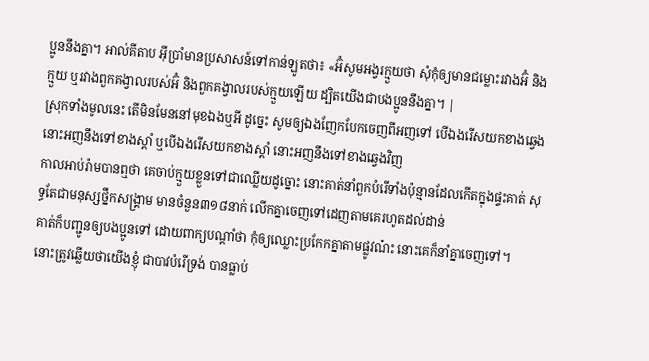ប្អូននឹងគ្នា។ អាល់គីតាប អ៊ីប្រាំមានប្រសាសន៍ទៅកាន់ឡូតថា៖ «អ៊ំសូមអង្វរក្មួយថា សុំកុំឲ្យមានជម្លោះរវាងអ៊ំ និងក្មួយ ឬរវាងពួកគង្វាលរបស់អ៊ំ និងពួកគង្វាលរបស់ក្មួយឡើយ ដ្បិតយើងជាបងប្អូននឹងគ្នា។ |
ស្រុកទាំងមូលនេះ តើមិនមែននៅមុខឯងឬអី ដូច្នេះ សូមឲ្យឯងញែកបែកចេញពីអញទៅ បើឯងរើសយកខាងឆ្វេង នោះអញនឹងទៅខាងស្តាំ ឬបើឯងរើសយកខាងស្តាំ នោះអញនឹងទៅខាងឆ្វេងវិញ
កាលអាប់រ៉ាមបានឮថា គេចាប់ក្មួយខ្លួនទៅជាឈ្លើយដូច្នោះ នោះគាត់នាំពួកបំរើទាំងប៉ុន្មានដែលកើតក្នុងផ្ទះគាត់ សុទ្ធតែជាមនុស្សថ្នឹកសង្គ្រាម មានចំនួន៣១៨នាក់ លើកគ្នាចេញទៅដេញតាមគេរហូតដល់ដាន់
គាត់ក៏បញ្ជូនឲ្យបងប្អូនទៅ ដោយពាក្យបណ្តាំថា កុំឲ្យឈ្លោះប្រកែកគ្នាតាមផ្លូវណ៎ះ នោះគេក៏នាំគ្នាចេញទៅ។
នោះត្រូវឆ្លើយថាយើងខ្ញុំ ជាបាវបំរើទ្រង់ បានធ្លាប់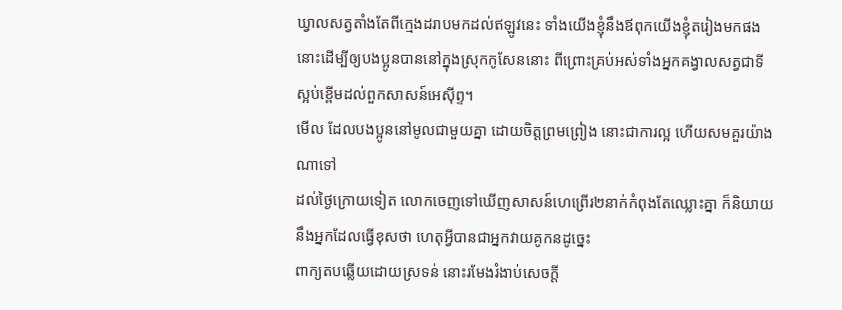ឃ្វាលសត្វតាំងតែពីក្មេងដរាបមកដល់ឥឡូវនេះ ទាំងយើងខ្ញុំនឹងឪពុកយើងខ្ញុំតរៀងមកផង នោះដើម្បីឲ្យបងប្អូនបាននៅក្នុងស្រុកកូសែននោះ ពីព្រោះគ្រប់អស់ទាំងអ្នកគង្វាលសត្វជាទីស្អប់ខ្ពើមដល់ពួកសាសន៍អេស៊ីព្ទ។
មើល ដែលបងប្អូននៅមូលជាមួយគ្នា ដោយចិត្តព្រមព្រៀង នោះជាការល្អ ហើយសមគួរយ៉ាងណាទៅ
ដល់ថ្ងៃក្រោយទៀត លោកចេញទៅឃើញសាសន៍ហេព្រើរ២នាក់កំពុងតែឈ្លោះគ្នា ក៏និយាយនឹងអ្នកដែលធ្វើខុសថា ហេតុអ្វីបានជាអ្នកវាយគូកនដូច្នេះ
ពាក្យតបឆ្លើយដោយស្រទន់ នោះរមែងរំងាប់សេចក្ដី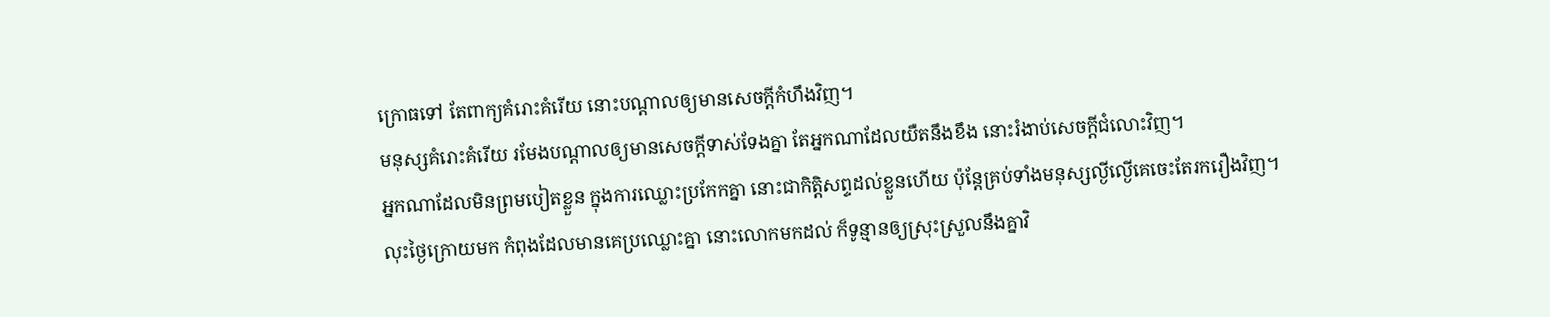ក្រោធទៅ តែពាក្យគំរោះគំរើយ នោះបណ្តាលឲ្យមានសេចក្ដីកំហឹងវិញ។
មនុស្សគំរោះគំរើយ រមែងបណ្តាលឲ្យមានសេចក្ដីទាស់ទែងគ្នា តែអ្នកណាដែលយឺតនឹងខឹង នោះរំងាប់សេចក្ដីជំលោះវិញ។
អ្នកណាដែលមិនព្រមបៀតខ្លួន ក្នុងការឈ្លោះប្រកែកគ្នា នោះជាកិត្តិសព្ទដល់ខ្លួនហើយ ប៉ុន្តែគ្រប់ទាំងមនុស្សល្ងីល្ងើគេចេះតែរករឿងវិញ។
លុះថ្ងៃក្រោយមក កំពុងដែលមានគេប្រឈ្លោះគ្នា នោះលោកមកដល់ ក៏ទូន្មានឲ្យស្រុះស្រួលនឹងគ្នាវិ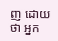ញ ដោយថា អ្នក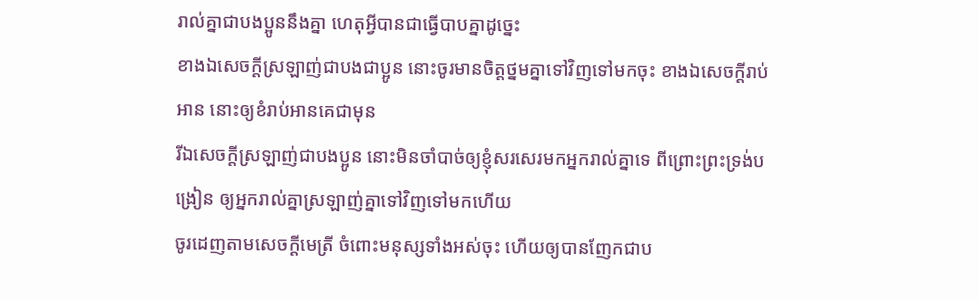រាល់គ្នាជាបងប្អូននឹងគ្នា ហេតុអ្វីបានជាធ្វើបាបគ្នាដូច្នេះ
ខាងឯសេចក្ដីស្រឡាញ់ជាបងជាប្អូន នោះចូរមានចិត្តថ្នមគ្នាទៅវិញទៅមកចុះ ខាងឯសេចក្ដីរាប់អាន នោះឲ្យខំរាប់អានគេជាមុន
រីឯសេចក្ដីស្រឡាញ់ជាបងប្អូន នោះមិនចាំបាច់ឲ្យខ្ញុំសរសេរមកអ្នករាល់គ្នាទេ ពីព្រោះព្រះទ្រង់បង្រៀន ឲ្យអ្នករាល់គ្នាស្រឡាញ់គ្នាទៅវិញទៅមកហើយ
ចូរដេញតាមសេចក្ដីមេត្រី ចំពោះមនុស្សទាំងអស់ចុះ ហើយឲ្យបានញែកជាប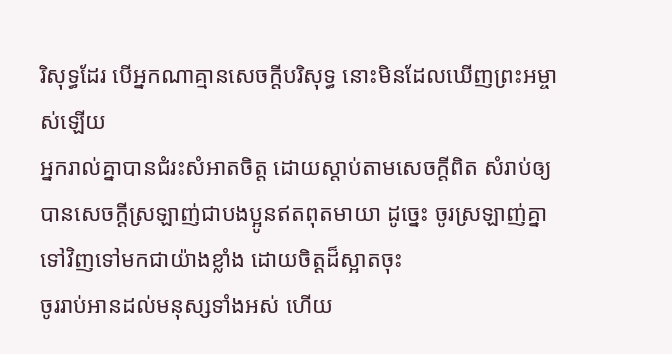រិសុទ្ធដែរ បើអ្នកណាគ្មានសេចក្ដីបរិសុទ្ធ នោះមិនដែលឃើញព្រះអម្ចាស់ឡើយ
អ្នករាល់គ្នាបានជំរះសំអាតចិត្ត ដោយស្តាប់តាមសេចក្ដីពិត សំរាប់ឲ្យបានសេចក្ដីស្រឡាញ់ជាបងប្អូនឥតពុតមាយា ដូច្នេះ ចូរស្រឡាញ់គ្នាទៅវិញទៅមកជាយ៉ាងខ្លាំង ដោយចិត្តដ៏ស្អាតចុះ
ចូររាប់អានដល់មនុស្សទាំងអស់ ហើយ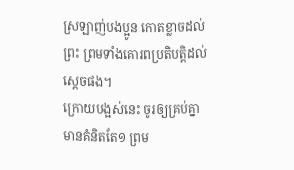ស្រឡាញ់បងប្អូន កោតខ្លាចដល់ព្រះ ព្រមទាំងគោរពប្រតិបត្តិដល់ស្តេចផង។
ក្រោយបង្អស់នេះ ចូរឲ្យគ្រប់គ្នាមានគំនិតតែ១ ព្រម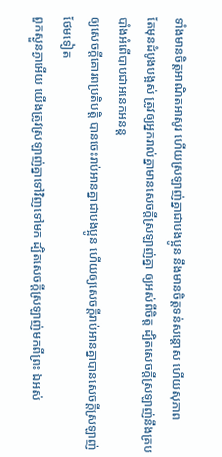ទាំងមានចិត្តអាណិតអាសូរ ហើយស្រឡាញ់គ្នាជាបងប្អូន នឹងមានចិត្តទន់សន្តោស ហើយសុភាព
តែមុនដំបូងបង្អស់ ត្រូវឲ្យអ្នករាល់គ្នាមានសេចក្ដីស្រឡាញ់គ្នា ឲ្យអស់ពីចិត្ត ដ្បិតសេចក្ដីស្រឡាញ់នឹងគ្របបាំងអំពើបាបជាអនេកអនន្ត
ឲ្យសេចក្ដីគោរពប្រតិបត្តិ បានចេះរាប់អានគ្នាជាបងប្អូន ហើយឲ្យសេចក្ដីរាប់អានគ្នាបានសេចក្ដីស្រឡាញ់ថែមទៀត
ពួកស្ងួនភ្ងាអើយ យើងត្រូវស្រឡាញ់គ្នាទៅវិញទៅមក ដ្បិតសេចក្ដីស្រឡាញ់មកពីព្រះ ឯអស់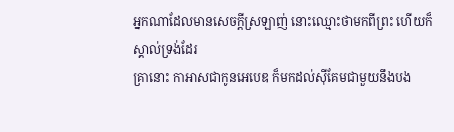អ្នកណាដែលមានសេចក្ដីស្រឡាញ់ នោះឈ្មោះថាមកពីព្រះ ហើយក៏ស្គាល់ទ្រង់ដែរ
គ្រានោះ កាអាសជាកូនអេបេឌ ក៏មកដល់ស៊ីគែមជាមួយនឹងបង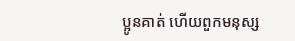ប្អូនគាត់ ហើយពួកមនុស្ស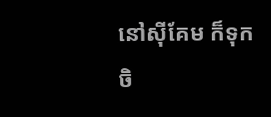នៅស៊ីគែម ក៏ទុកចិ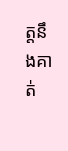ត្តនឹងគាត់